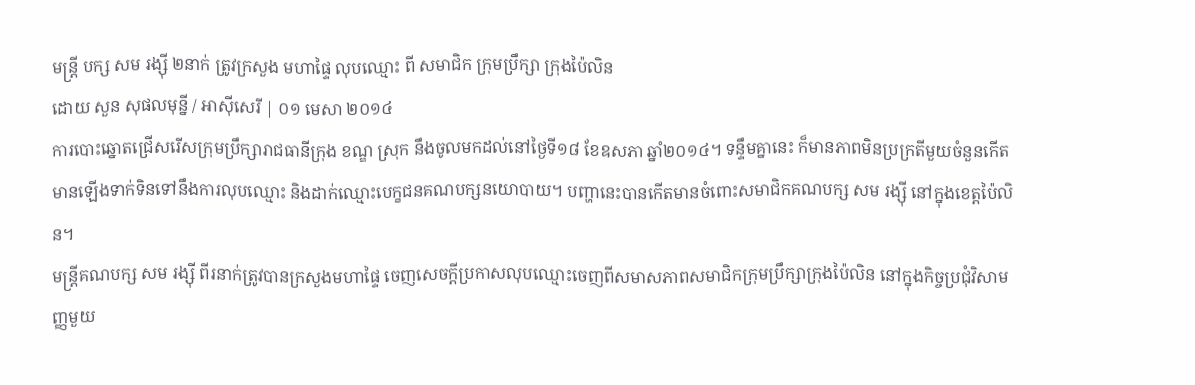មន្ត្រី បក្ស សម រង្ស៊ី ២នាក់ ត្រូវក្រសួង មហាផ្ទៃ លុបឈ្មោះ ពី សមាជិក ក្រុមប្រឹក្សា ក្រុងប៉ៃលិន
ដោយ សួន សុផលមុន្នី / អាស៊ីសេរី | ០១ មេសា ២០១៤
ការបោះឆ្នោតជ្រើសរើសក្រុមប្រឹក្សារាជធានីក្រុង ខណ្ឌ ស្រុក នឹងចូលមកដល់នៅថ្ងៃទី១៨ ខែឧសភា ឆ្នាំ២០១៤។ ទន្ទឹមគ្នានេះ ក៏មានភាពមិនប្រក្រតីមួយចំនួនកើតមានឡើងទាក់ទិនទៅនឹងការលុបឈ្មោះ និងដាក់ឈ្មោះបេក្ខជនគណបក្សនយោបាយ។ បញ្ហានេះបានកើតមានចំពោះសមាជិកគណបក្ស សម រង្ស៊ី នៅក្នុងខេត្តប៉ៃលិន។
មន្ត្រីគណបក្ស សម រង្ស៊ី ពីរនាក់ត្រូវបានក្រសួងមហាផ្ទៃ ចេញសេចក្ដីប្រកាសលុបឈ្មោះចេញពីសមាសភាពសមាជិកក្រុមប្រឹក្សាក្រុងប៉ៃលិន នៅក្នុងកិច្ចប្រជុំវិសាមញ្ញមួយ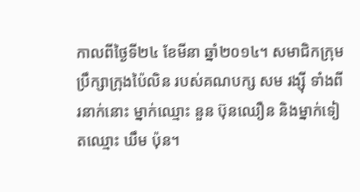កាលពីថ្ងៃទី២៤ ខែមីនា ឆ្នាំ២០១៤។ សមាជិកក្រុមប្រឹក្សាក្រុងប៉ៃលិន របស់គណបក្ស សម រង្ស៊ី ទាំងពីរនាក់នោះ ម្នាក់ឈ្មោះ នួន ប៊ុនឈឿន និងម្នាក់ទៀតឈ្មោះ ឃឹម ប៉ុន។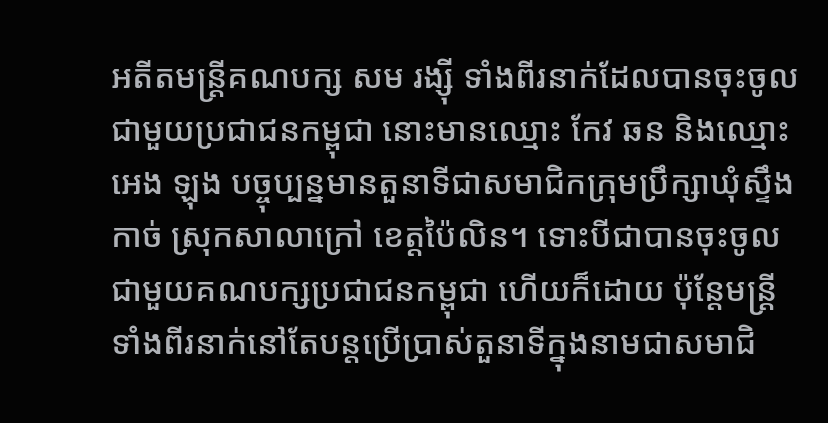អតីតមន្ត្រីគណបក្ស សម រង្ស៊ី ទាំងពីរនាក់ដែលបានចុះចូលជាមួយប្រជាជនកម្ពុជា នោះមានឈ្មោះ កែវ ឆន និងឈ្មោះ អេង ឡុង បច្ចុប្បន្នមានតួនាទីជាសមាជិកក្រុមប្រឹក្សាឃុំស្ទឹងកាច់ ស្រុកសាលាក្រៅ ខេត្តប៉ៃលិន។ ទោះបីជាបានចុះចូលជាមួយគណបក្សប្រជាជនកម្ពុជា ហើយក៏ដោយ ប៉ុន្តែមន្ត្រីទាំងពីរនាក់នៅតែបន្តប្រើប្រាស់តួនាទីក្នុងនាមជាសមាជិ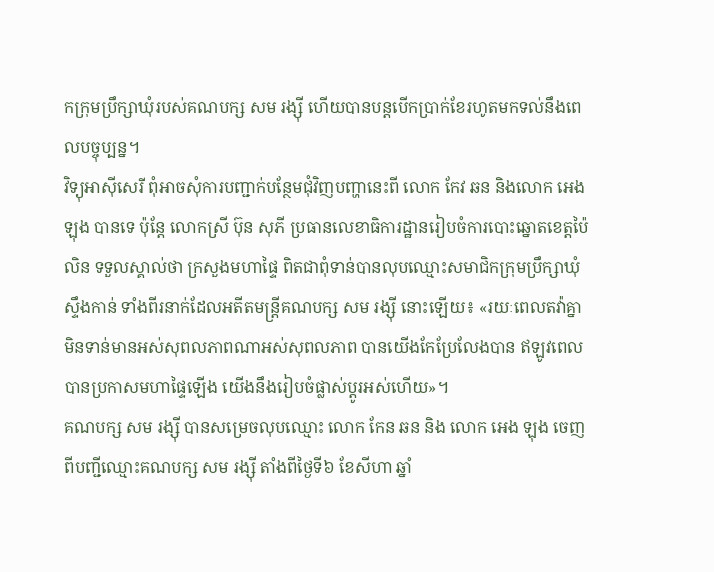កក្រុមប្រឹក្សាឃុំរបស់គណបក្ស សម រង្ស៊ី ហើយបានបន្តបើកប្រាក់ខែរហូតមកទល់នឹងពេលបច្ចុប្បន្ន។
វិទ្យុអាស៊ីសេរី ពុំអាចសុំការបញ្ជាក់បន្ថែមជុំវិញបញ្ហានេះពី លោក កែវ ឆន និងលោក អេង ឡុង បានទេ ប៉ុន្តែ លោកស្រី ប៊ុន សុភី ប្រធានលេខាធិការដ្ឋានរៀបចំការបោះឆ្នោតខេត្តប៉ៃលិន ទទួលស្គាល់ថា ក្រសួងមហាផ្ទៃ ពិតជាពុំទាន់បានលុបឈ្មោះសមាជិកក្រុមប្រឹក្សាឃុំស្ទឹងកាន់ ទាំងពីរនាក់ដែលអតីតមន្ត្រីគណបក្ស សម រង្ស៊ី នោះឡើយ៖ «រយៈពេលតវ៉ាគ្នាមិនទាន់មានអស់សុពលភាពណាអស់សុពលភាព បានយើងកែប្រែលែងបាន ឥឡូវពេលបានប្រកាសមហាផ្ទៃឡើង យើងនឹងរៀបចំផ្លាស់ប្ដូរអស់ហើយ»។
គណបក្ស សម រង្ស៊ី បានសម្រេចលុបឈ្មោះ លោក កែន ឆន និង លោក អេង ឡុង ចេញពីបញ្ជីឈ្មោះគណបក្ស សម រង្ស៊ី តាំងពីថ្ងៃទី៦ ខែសីហា ឆ្នាំ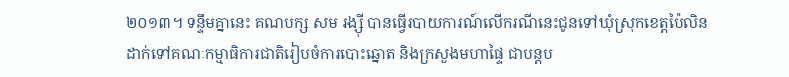២០១៣។ ទន្ទឹមគ្នានេះ គណបក្ស សម រង្ស៊ី បានធ្វើរបាយការណ៍លើករណីនេះជូនទៅឃុំស្រុកខេត្តប៉ៃលិន ដាក់ទៅគណៈកម្មាធិការជាតិរៀបចំការបោះឆ្នោត និងក្រសួងមហាផ្ទៃ ជាបន្តប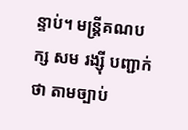ន្ទាប់។ មន្ត្រីគណបក្ស សម រង្ស៊ី បញ្ជាក់ថា តាមច្បាប់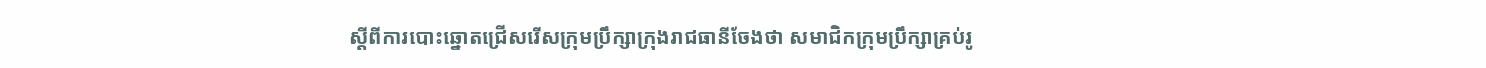ស្ដីពីការបោះឆ្នោតជ្រើសរើសក្រុមប្រឹក្សាក្រុងរាជធានីចែងថា សមាជិកក្រុមប្រឹក្សាគ្រប់រូ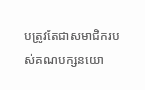បត្រូវតែជាសមាជិករបស់គណបក្សនយោ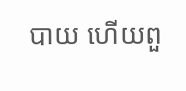បាយ ហើយពួ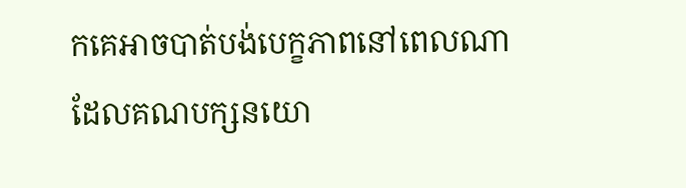កគេអាចបាត់បង់បេក្ខភាពនៅពេលណាដែលគណបក្សនយោ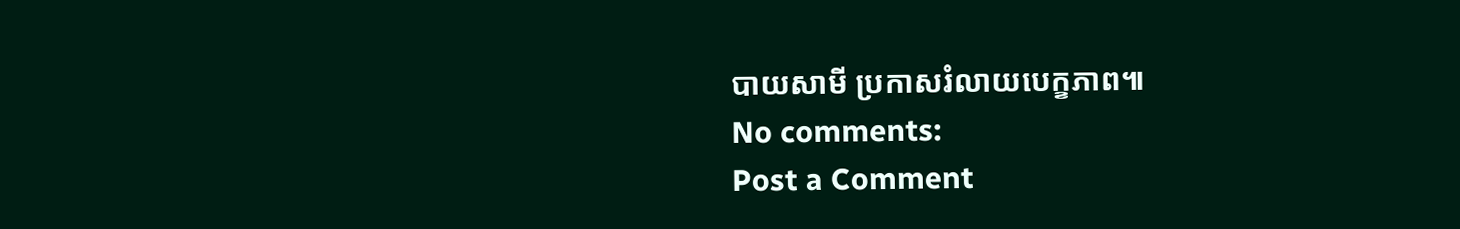បាយសាមី ប្រកាសរំលាយបេក្ខភាព៕
No comments:
Post a Comment